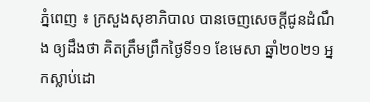ភ្នំពេញ ៖ ក្រសួងសុខាភិបាល បានចេញសេចក្ដីជូនដំណឹង ឲ្យដឹងថា គិតត្រឹមព្រឹកថ្ងៃទី១១ ខែមេសា ឆ្នាំ២០២១ អ្នកស្លាប់ដោ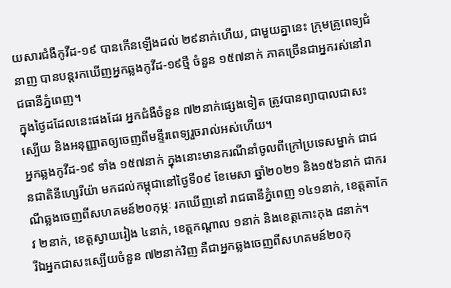យសារជំងឺកូវីដ-១៩ បានកើនឡើងដល់ ២៩នាក់ហើយ, ជាមួយគ្នានេះ ក្រុមគ្រូពេទ្យជំនាញ បានបន្តរកឃើញអ្នកឆ្លងកូវីដ-១៩ថ្មី ចំនួន ១៥៧នាក់ ភាគច្រើនជាអ្នករស់នៅរាជធានីភ្នំពេញ។
ក្នុងថ្ងៃដដែលនេះផងដែរ អ្នកជំងឺចំនួន ៧២នាក់ផ្សេងទៀត ត្រូវបានព្យាបាលជាសះស្បើយ និងអនុញ្ញាតឲ្យចេញពីមន្ទីរពេទ្យរួចរាល់អស់ហើយ។
អ្នកឆ្លងកូវីដ-១៩ ទាំង ១៥៧នាក់ ក្នុងនោះមានករណីនាំចូលពីក្រៅប្រទេសម្នាក់ ជាជនជាតិនីហ្សេរីយ៉ា មកដល់កម្ពុជានៅថ្ងៃទី០៩ ខែមេសា ឆ្នាំ២០២១ និង១៥៦នាក់ ជាករណីឆ្លងចេញពីសហគមន៍២០កុម្ភៈ រកឃើញនៅ រាជធានីភ្នំពេញ ១៤១នាក់, ខេត្តតាកែវ ២នាក់, ខេត្តស្វាយរៀង ៤នាក់, ខេត្តកណ្តាល ១នាក់ និងខេត្តកោះកុង ៨នាក់។
រីឯអ្នកជាសះស្បើយចំនួន ៧២នាក់វិញ គឺជាអ្នកឆ្លងចេញពីសហគមន៍២០កុ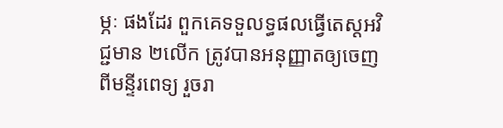ម្ភៈ ផងដែរ ពួកគេទទួលទ្ធផលធ្វើតេស្តអវិជ្ជមាន ២លើក ត្រូវបានអនុញ្ញាតឲ្យចេញពីមន្ទីរពេទ្យ រួចរា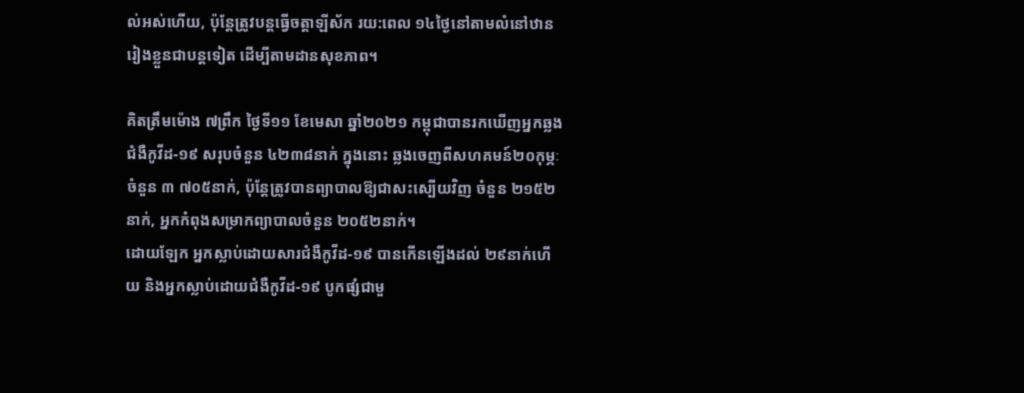ល់អស់ហើយ, ប៉ុន្តែត្រូវបន្តធ្វើចត្តាឡីស័ក រយ:ពេល ១៤ថ្ងៃនៅតាមលំនៅឋានរៀងខ្លួនជាបន្តទៀត ដើម្បីតាមដានសុខភាព។

គិតត្រឹមម៉ោង ៧ព្រឹក ថ្ងៃទី១១ ខែមេសា ឆ្នាំ២០២១ កម្ពុជាបានរកឃើញអ្នកឆ្លងជំងឺកូវីដ-១៩ សរុបចំនួន ៤២៣៨នាក់ ក្នុងនោះ ឆ្លងចេញពីសហគមន៍២០កុម្ភៈ ចំនួន ៣ ៧០៥នាក់, ប៉ុន្តែត្រូវបានព្យាបាលឱ្យជាសះស្បើយវិញ ចំនួន ២១៥២នាក់, អ្នកកំពុងសម្រាកព្យាបាលចំនួន ២០៥២នាក់។
ដោយឡែក អ្នកស្លាប់ដោយសារជំងឺកូវីដ-១៩ បានកើនឡើងដល់ ២៩នាក់ហើយ និងអ្នកស្លាប់ដោយជំងឺកូវីដ-១៩ បូកផ្សំជាមួ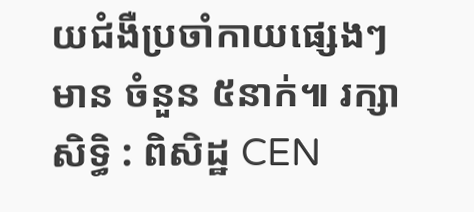យជំងឺប្រចាំកាយផ្សេងៗ មាន ចំនួន ៥នាក់៕ រក្សាសិទ្ធិ : ពិសិដ្ឋ CEN